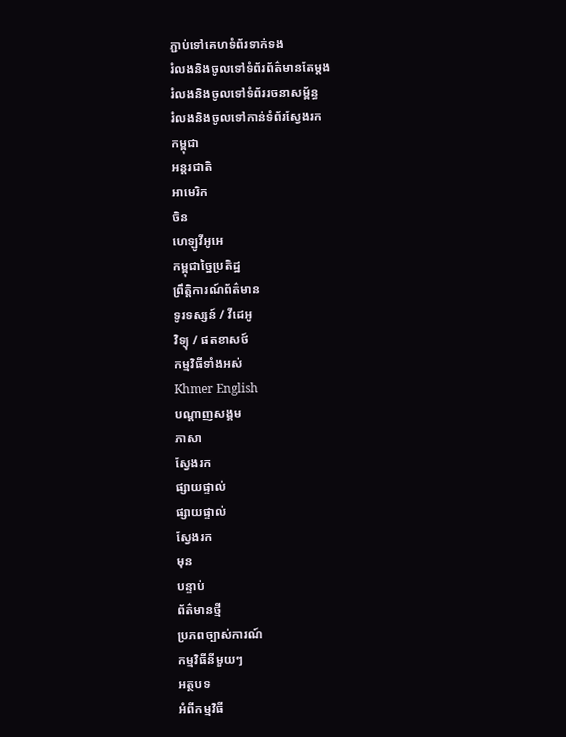ភ្ជាប់ទៅគេហទំព័រទាក់ទង
រំលងនិងចូលទៅទំព័រព័ត៌មានតែម្តង
រំលងនិងចូលទៅទំព័ររចនាសម្ព័ន្ធ
រំលងនិងចូលទៅកាន់ទំព័រស្វែងរក
កម្ពុជា
អន្តរជាតិ
អាមេរិក
ចិន
ហេឡូវីអូអេ
កម្ពុជាច្នៃប្រតិដ្ឋ
ព្រឹត្តិការណ៍ព័ត៌មាន
ទូរទស្សន៍ / វីដេអូ
វិទ្យុ / ផតខាសថ៍
កម្មវិធីទាំងអស់
Khmer English
បណ្តាញសង្គម
ភាសា
ស្វែងរក
ផ្សាយផ្ទាល់
ផ្សាយផ្ទាល់
ស្វែងរក
មុន
បន្ទាប់
ព័ត៌មានថ្មី
ប្រភពច្បាស់ការណ៍
កម្មវិធីនីមួយៗ
អត្ថបទ
អំពីកម្មវិធី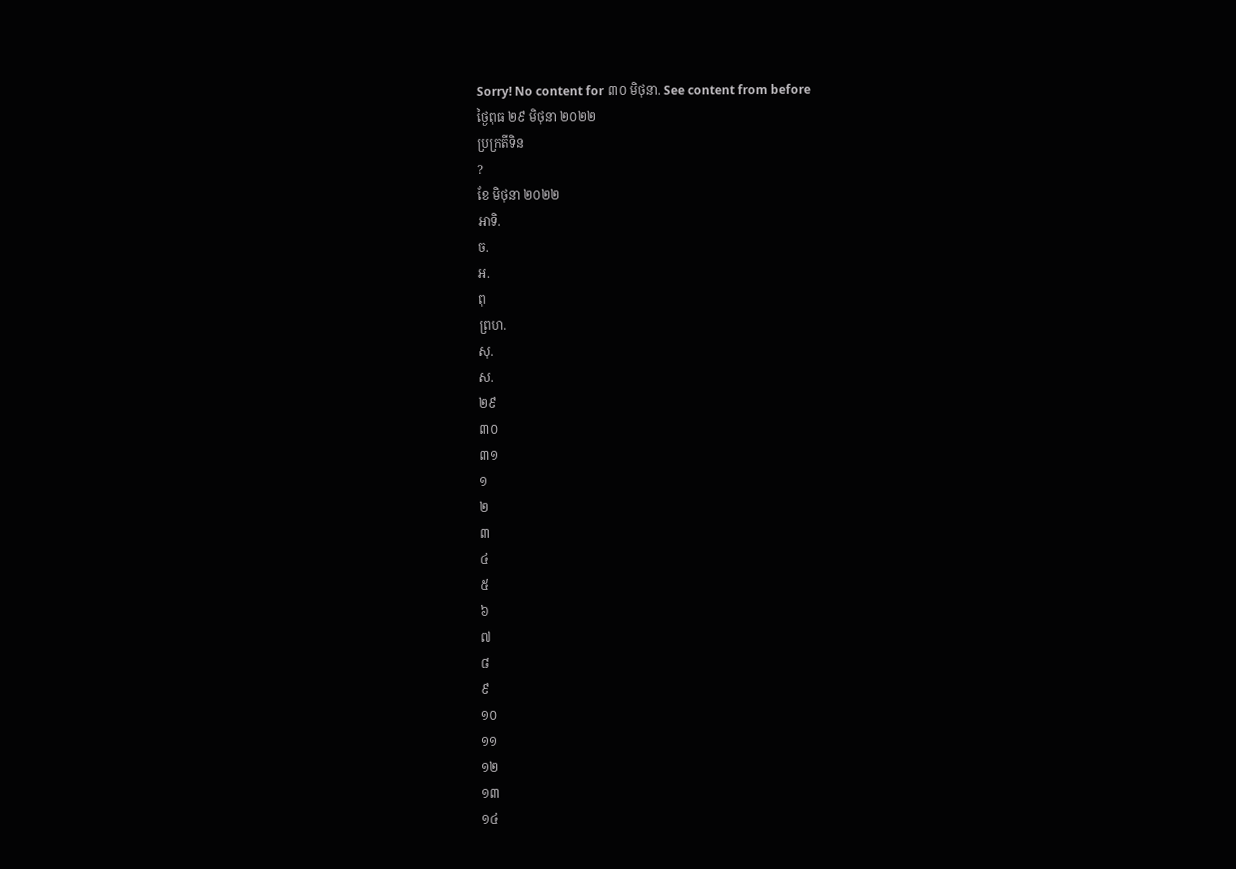Sorry! No content for ៣០ មិថុនា. See content from before
ថ្ងៃពុធ ២៩ មិថុនា ២០២២
ប្រក្រតីទិន
?
ខែ មិថុនា ២០២២
អាទិ.
ច.
អ.
ពុ
ព្រហ.
សុ.
ស.
២៩
៣០
៣១
១
២
៣
៤
៥
៦
៧
៨
៩
១០
១១
១២
១៣
១៤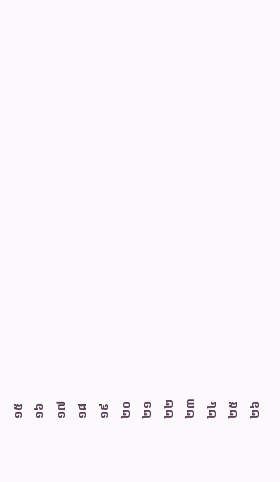១៥
១៦
១៧
១៨
១៩
២០
២១
២២
២៣
២៤
២៥
២៦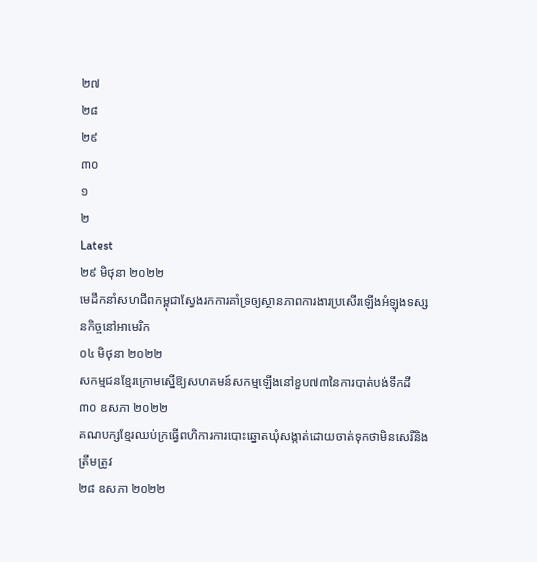២៧
២៨
២៩
៣០
១
២
Latest
២៩ មិថុនា ២០២២
មេដឹកនាំសហជីពកម្ពុជាស្វែងរកការគាំទ្រឲ្យស្ថានភាពការងារប្រសើរឡើងអំឡុងទស្សនកិច្ចនៅអាមេរិក
០៤ មិថុនា ២០២២
សកម្មជនខ្មែរក្រោមស្នើឱ្យសហគមន៍សកម្មឡើងនៅខួប៧៣នៃការបាត់បង់ទឹកដី
៣០ ឧសភា ២០២២
គណបក្សខ្មែរឈប់ក្រធ្វើពហិការការបោះឆ្នោតឃុំសង្កាត់ដោយចាត់ទុកថាមិនសេរីនិងត្រឹមត្រូវ
២៨ ឧសភា ២០២២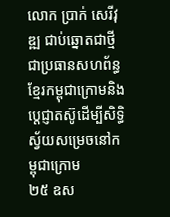លោក ប្រាក់ សេរីវុឌ្ឍ ជាប់ឆ្នោតជាថ្មីជាប្រធានសហព័ន្ធខ្មែរកម្ពុជាក្រោមនិងប្តេជ្ញាតស៊ូដើម្បីសិទ្ធិស្វ័យសម្រេចនៅកម្ពុជាក្រោម
២៥ ឧស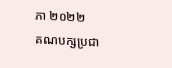ភា ២០២២
គណបក្សប្រជា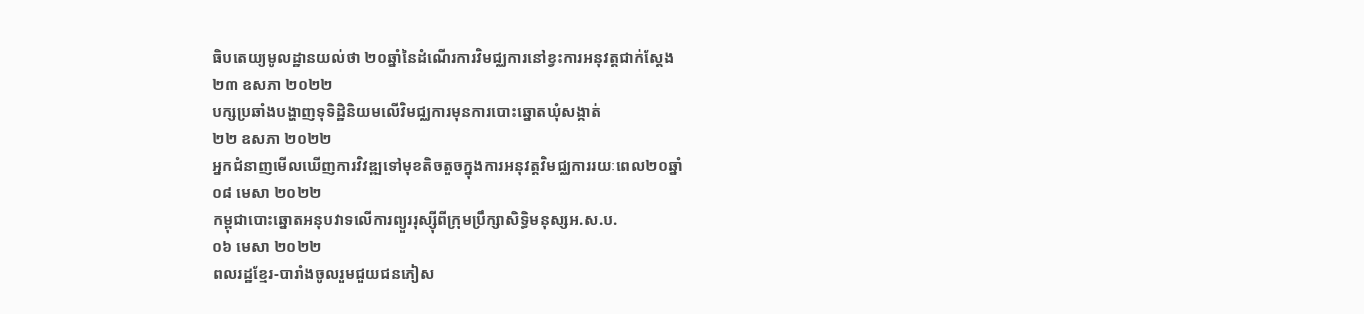ធិបតេយ្យមូលដ្ឋានយល់ថា ២០ឆ្នាំនៃដំណើរការវិមជ្ឈការនៅខ្វះការអនុវត្តជាក់ស្តែង
២៣ ឧសភា ២០២២
បក្សប្រឆាំងបង្ហាញទុទិដ្ឋិនិយមលើវិមជ្ឈការមុនការបោះឆ្នោតឃុំសង្កាត់
២២ ឧសភា ២០២២
អ្នកជំនាញមើលឃើញការវិវឌ្ឍទៅមុខតិចតួចក្នុងការអនុវត្តវិមជ្ឈការរយៈពេល២០ឆ្នាំ
០៨ មេសា ២០២២
កម្ពុជាបោះឆ្នោតអនុបវាទលើការព្យួររុស្ស៊ីពីក្រុមប្រឹក្សាសិទ្ធិមនុស្សអ.ស.ប.
០៦ មេសា ២០២២
ពលរដ្ឋខ្មែរ-បារាំងចូលរួមជួយជនភៀស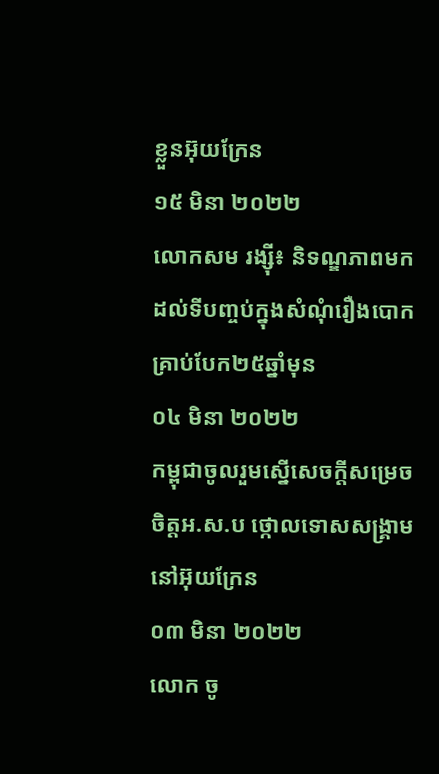ខ្លួនអ៊ុយក្រែន
១៥ មិនា ២០២២
លោកសម រង្ស៊ី៖ និទណ្ឌភាពមកដល់ទីបញ្ចប់ក្នុងសំណុំរឿងបោកគ្រាប់បែក២៥ឆ្នាំមុន
០៤ មិនា ២០២២
កម្ពុជាចូលរួមស្នើសេចក្តីសម្រេចចិត្តអ.ស.ប ថ្កោលទោសសង្គ្រាមនៅអ៊ុយក្រែន
០៣ មិនា ២០២២
លោក ចូ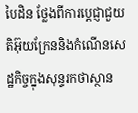បៃដិន ថ្លែងពីការប្តេជ្ញាជួយតិអ៊ុយក្រែននិងកំណើនសេដ្ឋកិច្ចក្នុងសុន្ទរកថាស្ថាន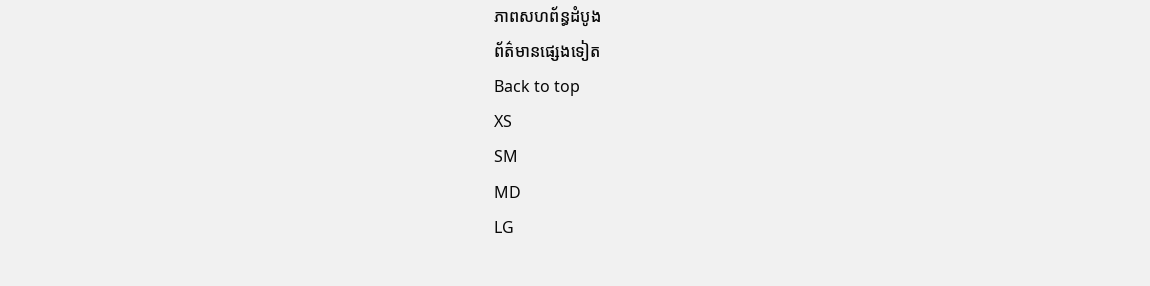ភាពសហព័ន្ធដំបូង
ព័ត៌មានផ្សេងទៀត
Back to top
XS
SM
MD
LG